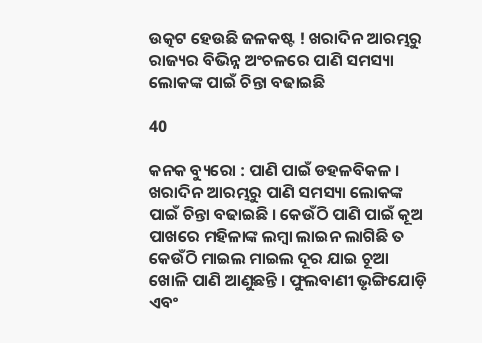ଉତ୍କଟ ହେଉଛି ଜଳକଷ୍ଟ ! ଖରାଦିନ ଆରମ୍ଭରୁ ରାଜ୍ୟର ବିଭିନ୍ନ ଅଂଚଳରେ ପାଣି ସମସ୍ୟା ଲୋକଙ୍କ ପାଇଁ ଚିନ୍ତା ବଢାଇଛି

40

କନକ ବ୍ୟୁରୋ : ପାଣି ପାଇଁ ଡହଳବିକଳ । ଖରାଦିନ ଆରମ୍ଭରୁ ପାଣି ସମସ୍ୟା ଲୋକଙ୍କ ପାଇଁ ଚିନ୍ତା ବଢାଇଛି । କେଉଁଠି ପାଣି ପାଇଁ କୂଅ ପାଖରେ ମହିଳାଙ୍କ ଲମ୍ବା ଲାଇନ ଲାଗିଛି ତ କେଉଁଠି ମାଇଲ ମାଇଲ ଦୂର ଯାଇ ଚୂଆ ଖୋଳି ପାଣି ଆଣୁଛନ୍ତି । ଫୁଲବାଣୀ ଭୃଙ୍ଗିଯୋଡ଼ି ଏବଂ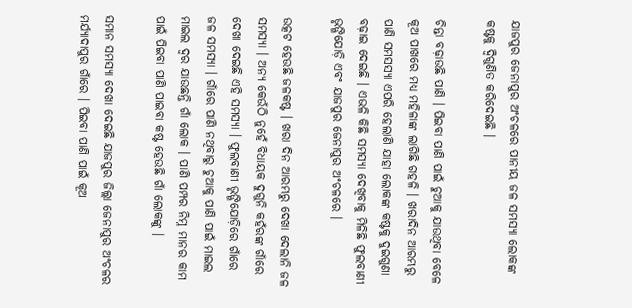ଯାଜପୁର ଜେନାପୁର ଅଂଚଳରେ ପାନୀୟ ଜଳ ସମସ୍ୟା ଲୋକଙ୍କ କଷ୍ଟକୁ ଦ୍ୱିଗୁଣିତ କରିଦେଇଛି ।

ଚିନ୍ତା ବଢ଼ାଉଛି ପାଣି । ପିଇବା ପାଣି ପାଇଁ ଚୁଆକୁ ଯାଉଥିବା ବେଳେ କୂଅ ପାଖରେ ମଧ୍ୟ ମହିଳାଙ୍କ ଲାଗିଛି ଗହଳି । ଖରାଦିନ ଆରମ୍ଭରୁ ପାଣି ସମସସ୍ୟା ଏପରି ହେଲାଣି ଯାହା ଲୋକଙ୍କ କଷ୍ଟକୁ ଦୁଇଗୁଣା ବଢ଼ାଇ ଦେଇଛି । ଏଭଳି କିଛି ସମସ୍ୟା ଦେଖିବାକୁ ମିଳିଛି ଫୁଲବାଣୀ ଭୃଙ୍ଗିଯୋଡ଼ି ଏବଂ ଯାଜପୁର ଜେନାପୁର ଅଂଚଳରେ ।

ଉତ୍କଟ ହେଉଛି ଜଳକଷ୍ଟ । ଖରା ଦିନ ଆରମ୍ଭରୁ ଦେଖା ଦେଲାନି ଜଳ ସମସ୍ୟା । ଅନ୍ୟ କେଉଁଠି ନୁହେଁ ବିଧାୟକ ଦୁଗୁନି କହଁରଙ୍କ ଗାଁରେ ଦେଖା ଦେଇଛି ଏହି ସମସ୍ୟା । ଫୁଲବାଣୀ ଭୃଙ୍ଗିଯୋଡ଼ିରେ ଗାଁରେ ଜଳ ସମସ୍ୟା । ଗାଁରେ ପାଣି ନଥିବାରୁ ଚୁଆକୁ ପାଣି ପାଇଁ ମାଇଲ ମାଇଲ ଦ୍ୱର ଯାଉଛନ୍ତି ଗାଁ ଲୋକ । ପାଣି ପମ୍ପର ନିମ୍ନ ମାନର କାମ ପାଇଁ ପିଇବା ପାଣି ପାଇବା କଷ୍ଟ ହେଉଛି ଗାଁ ଲୋକଙ୍କୁ ।

ସମାନ ସମସ୍ୟା ଦେଖା ଦେଇଛି ଯାଜପୁର ଜିଲ୍ଲା ଜେନାପୁର ଅଂଚଳର ମର୍ଯ୍ୟାଦାପୁର ଗାଁରେ । ପିଇବା ପାଣି ପାଇଁ କୂଅ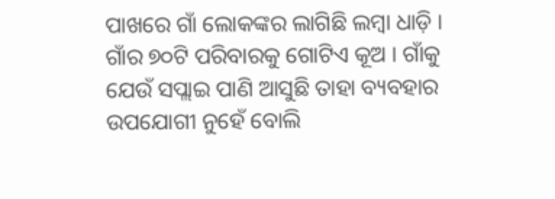ପାଖରେ ଗାଁ ଲୋକଙ୍କର ଲାଗିଛି ଲମ୍ବା ଧାଡ଼ି । ଗାଁର ୭୦ଟି ପରିବାରକୁ ଗୋଟିଏ କୂଅ । ଗାଁକୁ ଯେଉଁ ସପ୍ଲାଇ ପାଣି ଆସୁଛି ତାହା ବ୍ୟବହାର ଉପଯୋଗୀ ନୁହେଁ ବୋଲି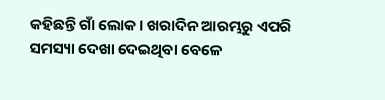କହିଛନ୍ତି ଗାଁ ଲୋକ । ଖରାଦିନ ଆରମ୍ଭରୁ ଏପରି ସମସ୍ୟା ଦେଖା ଦେଇଥିବା ବେଳେ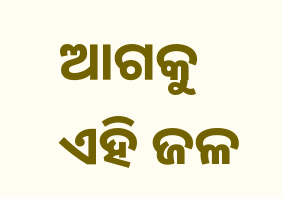ଆଗକୁ ଏହି ଜଳ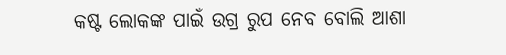କଷ୍ଟ ଲୋକଙ୍କ ପାଇଁ ଉଗ୍ର ରୁପ ନେବ ବୋଲି ଆଶା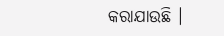କରାଯାଉଛି ।